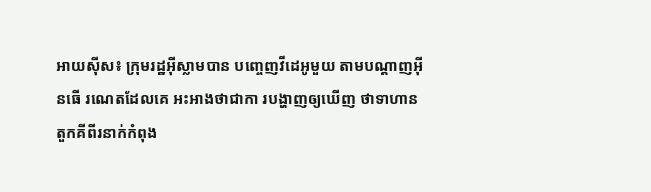អាយស៊ីស៖ ក្រុមរដ្ឋអ៊ីស្លាមបាន បញ្ចេញវីដេអូមួយ តាមបណ្តាញអ៊ីនធើ រណេតដែលគេ អះអាងថាជាកា របង្ហាញឲ្យឃើញ ថាទាហាន តួកគីពីរនាក់កំពុង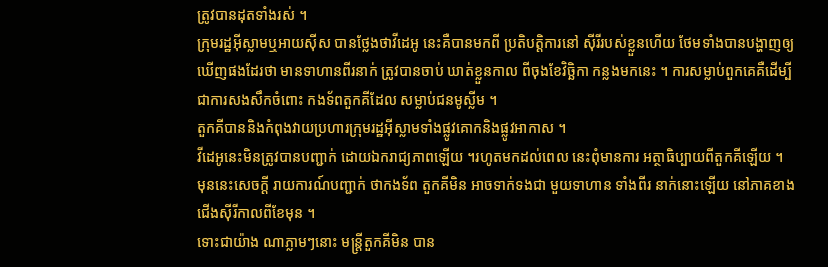ត្រូវបានដុតទាំងរស់ ។
ក្រុមរដ្ឋអ៊ីស្លាមឬអាយស៊ីស បានថ្លែងថាវីដេអូ នេះគឺបានមកពី ប្រតិបត្តិការនៅ ស៊ីរីរបស់ខ្លួនហើយ ថែមទាំងបានបង្ហាញឲ្យ ឃើញផងដែរថា មានទាហានពីរនាក់ ត្រូវបានចាប់ ឃាត់ខ្លួនកាល ពីចុងខែវិច្ឆិកា កន្លងមកនេះ ។ ការសម្លាប់ពួកគេគឺដើម្បី ជាការសងសឹកចំពោះ កងទ័ពតួកគីដែល សម្លាប់ជនមូស្លីម ។
តួកគីបាននិងកំពុងវាយប្រហារក្រុមរដ្ឋអ៊ីស្លាមទាំងផ្លូវគោកនិងផ្លូវអាកាស ។
វីដេអូនេះមិនត្រូវបានបញ្ជាក់ ដោយឯករាជ្យភាពឡើយ ។រហូតមកដល់ពេល នេះពុំមានការ អត្ថាធិប្បាយពីតួកគីឡើយ ។ មុននេះសេចក្តី រាយការណ៍បញ្ជាក់ ថាកងទ័ព តួកគីមិន អាចទាក់ទងជា មួយទាហាន ទាំងពីរ នាក់នោះឡើយ នៅភាគខាង ជើងស៊ីរីកាលពីខែមុន ។
ទោះជាយ៉ាង ណាភ្លាមៗនោះ មន្ត្រីតួកគីមិន បាន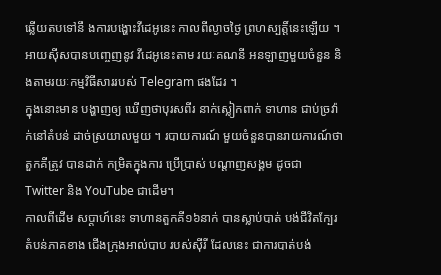ឆ្លើយតបទៅនឹ ងការបង្ហោះវីដេអូនេះ កាលពីល្ងាចថ្ងៃ ព្រហស្បត្តិ៍នេះឡើយ ។ អាយស៊ីសបានបញ្ចេញនូវ វីដេអូនេះតាម រយៈគណនី អនឡាញមួយចំនួន និងតាមរយៈកម្មវិធីសាររបស់ Telegram ផងដែរ ។
ក្នុងនោះមាន បង្ហាញឲ្យ ឃើញថាបុរសពីរ នាក់ស្លៀកពាក់ ទាហាន ជាប់ច្រវ៉ាក់នៅតំបន់ ដាច់ស្រយាលមួយ ។ របាយការណ៍ មួយចំនួនបានរាយការណ៍ថា តួកគីត្រូវ បានដាក់ កម្រិតក្នុងការ ប្រើប្រាស់ បណ្តាញសង្គម ដូចជា Twitter និង YouTube ជាដើម។
កាលពីដើម សប្តាហ៍នេះ ទាហានតួកគី១៦នាក់ បានស្លាប់បាត់ បង់ជីវិតក្បែរ តំបន់ភាគខាង ជើងក្រុងអាល់បាប របស់ស៊ីរី ដែលនេះ ជាការបាត់បង់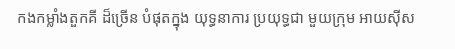កងកម្លាំងតួកគី ដ៏ច្រើន បំផុតក្នុង យុទ្ធនាការ ប្រយុទ្ធជា មួយក្រុម អាយស៊ីស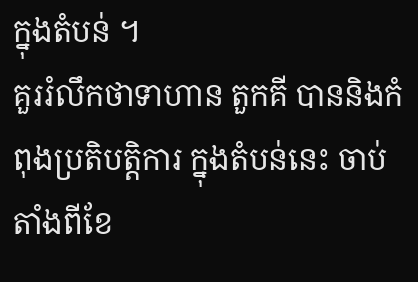ក្នុងតំបន់ ។
គួររំលឹកថាទាហាន តួកគី បាននិងកំពុងប្រតិបត្តិការ ក្នុងតំបន់នេះ ចាប់តាំងពីខែ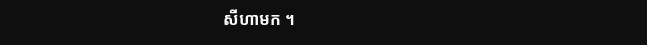សីហាមក ។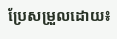ប្រែសម្រួលដោយ៖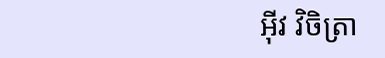អុីវ វិចិត្រា